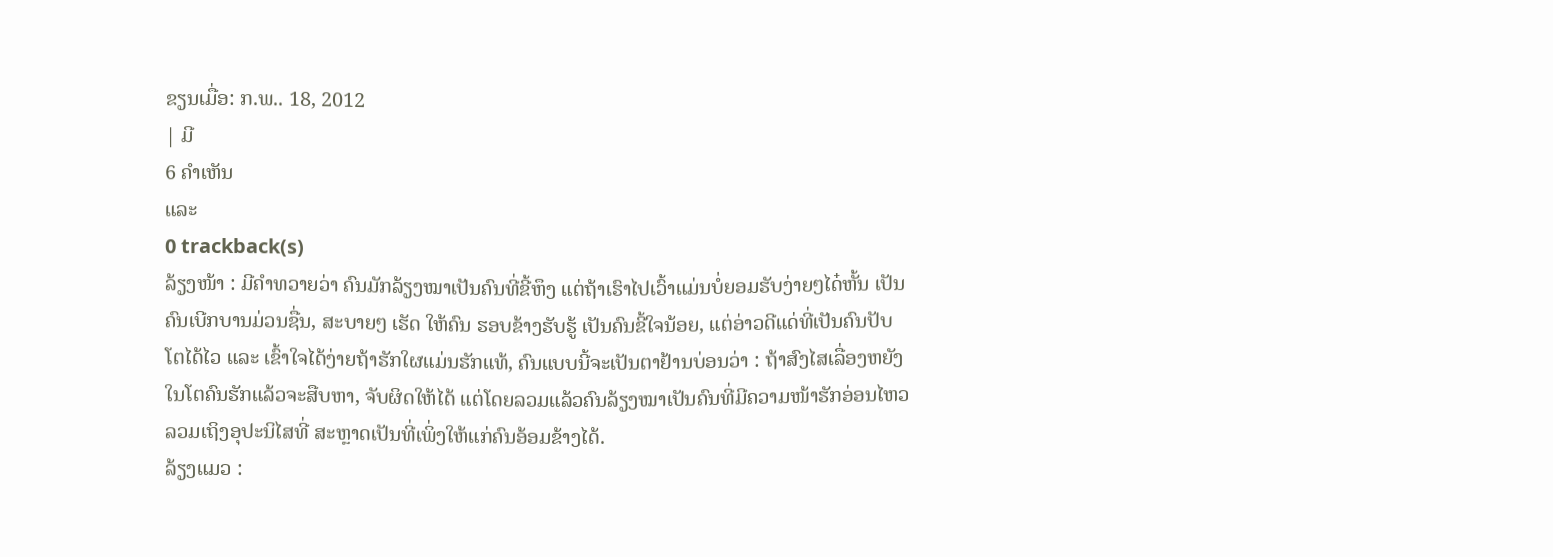ຂຽນເມື່ອ: ກ.ພ.. 18, 2012
| ມີ
6 ຄຳເຫັນ
ແລະ
0 trackback(s)
ລ້ຽງໜ້າ : ມີຄຳທວາຍວ່າ ຄົນມັກລ້ຽງໝາເປັນຄົນທີ່ຂີ້ຫຶງ ແຕ່ຖ້າເຮົາໄປເວົ້າແມ່ນບໍ່ຍອມຮັບງ່າຍໆໄດ໋ຫັ້ນ ເປັນຄົນເບີກບານມ່ວນຊື່ນ, ສະບາຍໆ ເຮັດ ໃຫ້ຄົນ ຮອບຂ້າງຮັບຮູ້ ເປັນຄົນຂີ້ໃຈນ້ອຍ, ແຕ່ອ່າວດີແດ່ທີ່ເປັນຄົນປັບໂຕໄດ້ໄວ ແລະ ເຂົ້າໃຈໄດ້ງ່າຍຖ້າຮັກໃຜແມ່ນຮັກແທ້, ຄົນແບບນີ້ຈະເປັນຕາຢ້ານບ່ອນວ່າ : ຖ້າສົງໄສເລື່ອງຫຍັງໃນໂຕຄົນຮັກແລ້ວຈະສືບຫາ, ຈັບຜິດໃຫ້ໄດ້ ແຕ່ໂດຍລວມແລ້ວຄົນລ້ຽງໝາເປັນຄົນທີ່ມີຄວາມໜ້າຮັກອ່ອນໄຫວ ລວມເຖິງອຸປະນິໄສທີ່ ສະຫຼາດເປັນທີ່ເພິ່ງໃຫ້ແກ່ຄົນອ້ອມຂ້າງໄດ້.
ລ້ຽງແມວ :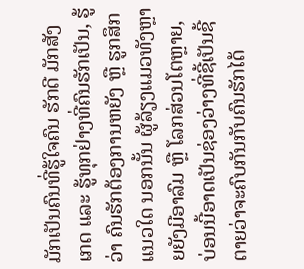ມັກເປັນຄົນທີ່ຮູ້ໃຈຄົນ ຮັກດີ ມັກສັງເກດ ແລະ ຮູ້ທຸກຢ່າງທີ່ຄົນຮັກເປັນ, ຮູ້ວ່າ ຄົນຮັກຕ້ອງການຫຍັງ ຫຼື ຮູກສຶກແນວໃດ ນອກນັ້ນ ຜູ້ລ້ຽງແມວທັງຫຼາຍຍັງມີອາລົມ ຫຼື ໂລກສ່ວນໂຕຫຼາຍ, ບ່ອນນີ້ອາດເປັນຊ່ອງວ່າງທີ່ຊີ້ເປັນຊີ້ຕາຍວ່າຈະຄົບກັນກັບຄົນຮັກໄດ້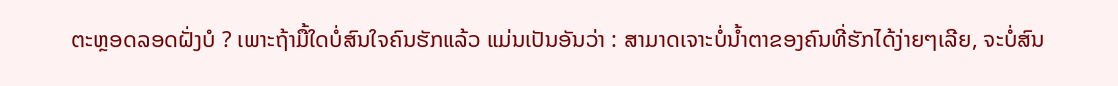ຕະຫຼອດລອດຝັ່ງບໍ ? ເພາະຖ້າມື້ໃດບໍ່ສົນໃຈຄົນຮັກແລ້ວ ແມ່ນເປັນອັນວ່າ : ສາມາດເຈາະບໍ່ນ້ຳຕາຂອງຄົນທີ່ຮັກໄດ້ງ່າຍໆເລີຍ, ຈະບໍ່ສົນ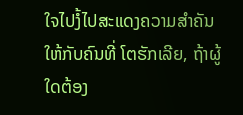ໃຈໄປງໍ້ໄປສະແດງຄວາມສຳຄັນໃຫ້ກັບຄົນທີ່ ໂຕຮັກເລີຍ, ຖ້າຜູ້ໃດຕ້ອງ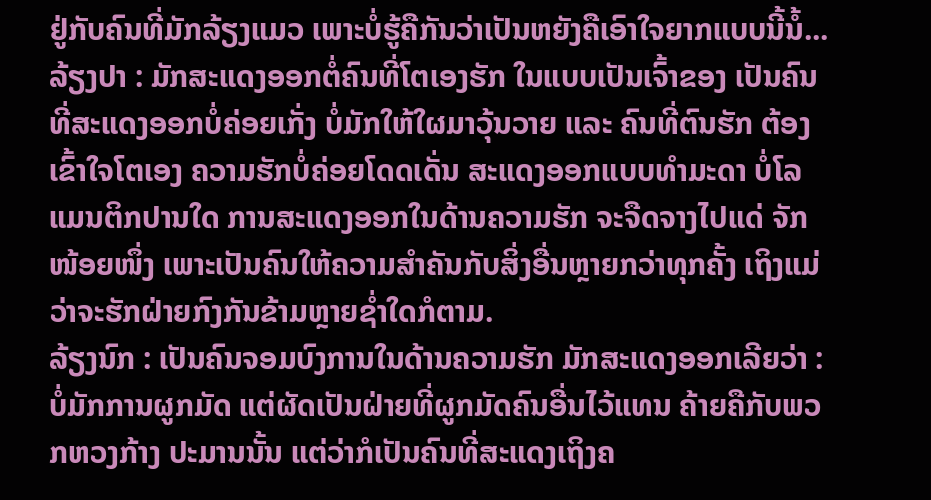ຢູ່ກັບຄົນທີ່ມັກລ້ຽງແມວ ເພາະບໍ່ຮູ້ຄືກັນວ່າເປັນຫຍັງຄືເອົາໃຈຍາກແບບນີ້ນໍ້...
ລ້ຽງປາ : ມັກສະແດງອອກຕໍ່ຄົນທີ່ໂຕເອງຮັກ ໃນແບບເປັນເຈົ້າຂອງ ເປັນຄົນທີ່ສະແດງອອກບໍ່ຄ່ອຍເກັ່ງ ບໍ່ມັກໃຫ້ໃຜມາວຸ້ນວາຍ ແລະ ຄົນທີ່ຕົນຮັກ ຕ້ອງເຂົ້າໃຈໂຕເອງ ຄວາມຮັກບໍ່ຄ່ອຍໂດດເດັ່ນ ສະແດງອອກແບບທຳມະດາ ບໍ່ໂລແມນຕິກປານໃດ ການສະແດງອອກໃນດ້ານຄວາມຮັກ ຈະຈືດຈາງໄປແດ່ ຈັກໜ້ອຍໜຶ່ງ ເພາະເປັນຄົນໃຫ້ຄວາມສຳຄັນກັບສິ່ງອື່ນຫຼາຍກວ່າທຸກຄັ້ງ ເຖິງແມ່ວ່າຈະຮັກຝ່າຍກົງກັນຂ້າມຫຼາຍຊ່ຳໃດກໍຕາມ.
ລ້ຽງນົກ : ເປັນຄົນຈອມບົງການໃນດ້ານຄວາມຮັກ ມັກສະແດງອອກເລີຍວ່າ : ບໍ່ມັກການຜູກມັດ ແຕ່ຜັດເປັນຝ່າຍທີ່ຜູກມັດຄົນອື່ນໄວ້ແທນ ຄ້າຍຄືກັບພວກຫວງກ້າງ ປະມານນັ້ນ ແຕ່ວ່າກໍເປັນຄົນທີ່ສະແດງເຖິງຄ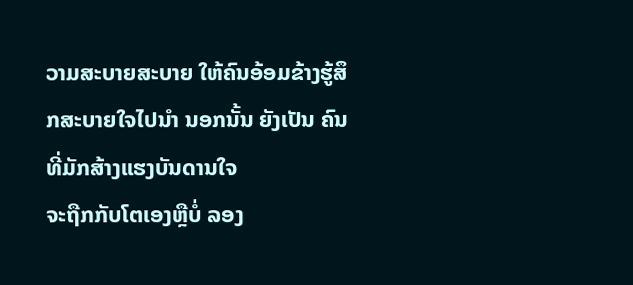ວາມສະບາຍສະບາຍ ໃຫ້ຄົນອ້ອມຂ້າງຮູ້ສຶກສະບາຍໃຈໄປນຳ ນອກນັ້ນ ຍັງເປັນ ຄົນທີ່ມັກສ້າງແຮງບັນດານໃຈ
ຈະຖືກກັບໂຕເອງຫຼືບໍ່ ລອງ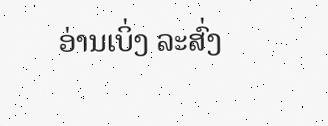ອ່ານເບິ່ງ ລະສົ່ງ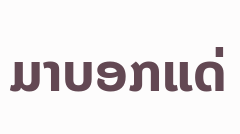ມາບອກແດ່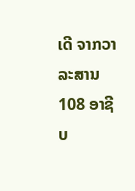ເດີ ຈາກວາລະສານ 108 ອາຊີບ